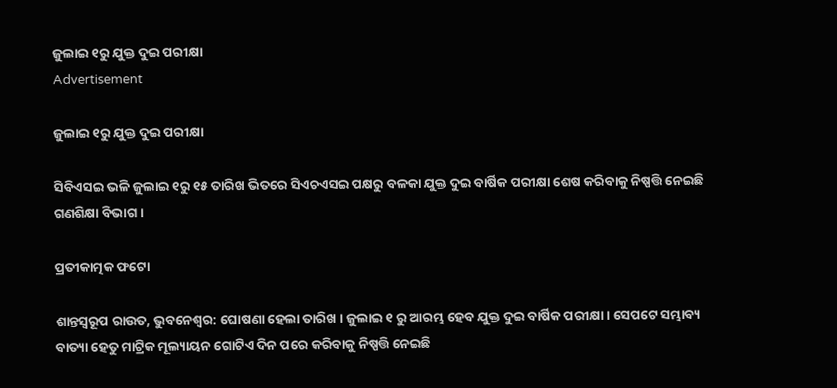ଜୁଲାଇ ୧ରୁ ଯୁକ୍ତ ଦୁଇ ପରୀକ୍ଷା
Advertisement

ଜୁଲାଇ ୧ରୁ ଯୁକ୍ତ ଦୁଇ ପରୀକ୍ଷା

ସିବିଏସଇ ଭଳି ଜୁଲାଇ ୧ରୁ ୧୫ ତାରିଖ ଭିତରେ ସିଏଚଏସଇ ପକ୍ଷରୁ ବଳକା ଯୁକ୍ତ ଦୁଇ ବାର୍ଷିକ ପରୀକ୍ଷା ଶେଷ କରିବାକୁ ନିଷ୍ପତ୍ତି ନେଇଛି ଗଣଶିକ୍ଷା ବିଭାଗ ।

ପ୍ରତୀକାତ୍ମକ ଫଟୋ

ଶାନ୍ତସ୍ୱରୂପ ରାଉତ, ଭୁବନେଶ୍ୱର: ଘୋଷଣା ହେଲା ତାରିଖ । ଜୁଲାଇ ୧ ରୁ ଆରମ୍ଭ ହେବ ଯୁକ୍ତ ଦୁଇ ବାର୍ଷିକ ପରୀକ୍ଷା । ସେପଟେ ସମ୍ଭାବ୍ୟ ବାତ୍ୟା ହେତୁ ମାଟ୍ରିକ ମୂଲ୍ୟାୟନ ଗୋଟିଏ ଦିନ ପରେ କରିବାକୁ ନିଷ୍ପତ୍ତି ନେଇଛି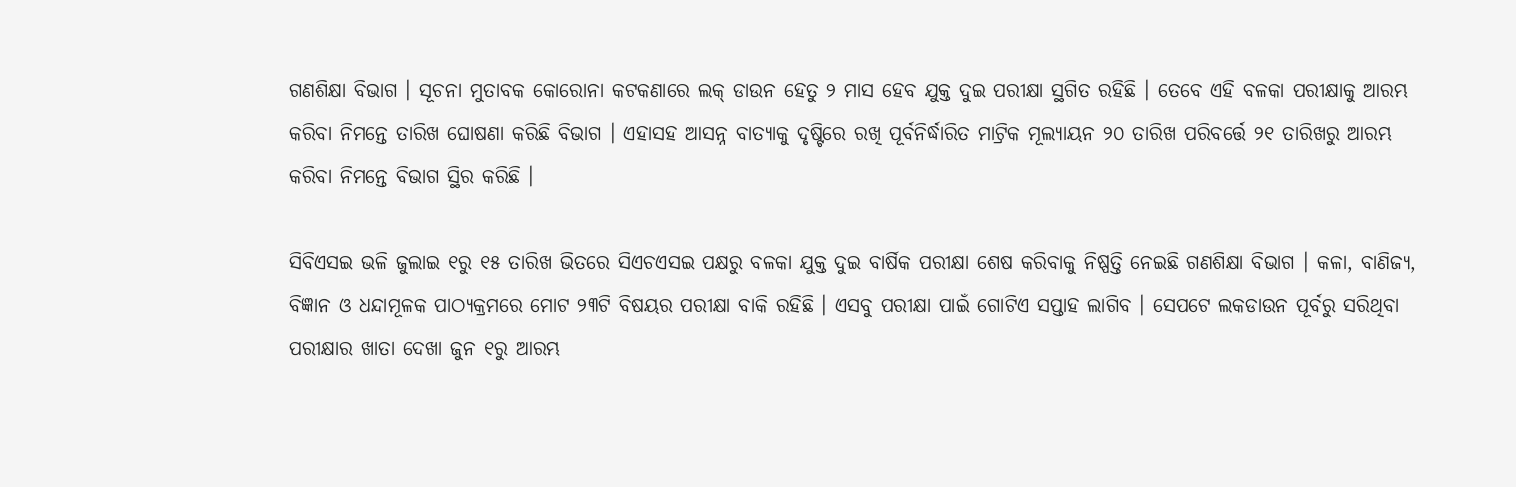ଗଣଶିକ୍ଷା ବିଭାଗ । ସୂଚନା ମୁତାବକ କୋରୋନା କଟକଣାରେ ଲକ୍ ଡାଉନ ହେତୁ ୨ ମାସ ହେବ ଯୁକ୍ତ ଦୁଇ ପରୀକ୍ଷା ସ୍ଥଗିତ ରହିଛି । ତେବେ ଏହି ବଳକା ପରୀକ୍ଷାକୁ ଆରମ୍ଭ କରିବା ନିମନ୍ତେ ତାରିଖ ଘୋଷଣା କରିଛି ବିଭାଗ । ଏହାସହ ଆସନ୍ନ ବାତ୍ୟାକୁ ଦୃଷ୍ଟିରେ ରଖି ପୂର୍ବନିର୍ଦ୍ଧାରିତ ମାଟ୍ରିକ ମୂଲ୍ୟାୟନ ୨୦ ତାରିଖ ପରିବର୍ତ୍ତେ ୨୧ ତାରିଖରୁ ଆରମ୍ଭ କରିବା ନିମନ୍ତେ ବିଭାଗ ସ୍ଥିର କରିଛି ।

ସିବିଏସଇ ଭଳି ଜୁଲାଇ ୧ରୁ ୧୫ ତାରିଖ ଭିତରେ ସିଏଚଏସଇ ପକ୍ଷରୁ ବଳକା ଯୁକ୍ତ ଦୁଇ ବାର୍ଷିକ ପରୀକ୍ଷା ଶେଷ କରିବାକୁ ନିଷ୍ପତ୍ତି ନେଇଛି ଗଣଶିକ୍ଷା ବିଭାଗ । କଳା, ବାଣିଜ୍ୟ, ବିଜ୍ଞାନ ଓ ଧନ୍ଦାମୂଳକ ପାଠ୍ୟକ୍ରମରେ ମୋଟ ୨୩ଟି ବିଷୟର ପରୀକ୍ଷା ବାକି ରହିଛି । ଏସବୁ ପରୀକ୍ଷା ପାଇଁ ଗୋଟିଏ ସପ୍ତାହ ଲାଗିବ । ସେପଟେ ଲକଡାଉନ ପୂର୍ବରୁ ସରିଥିବା ପରୀକ୍ଷାର ଖାତା ଦେଖା ଜୁନ ୧ରୁ ଆରମ୍ଭ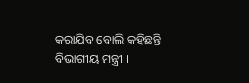କରାଯିବ ବୋଲି କହିଛନ୍ତି ବିଭାଗୀୟ ମନ୍ତ୍ରୀ ।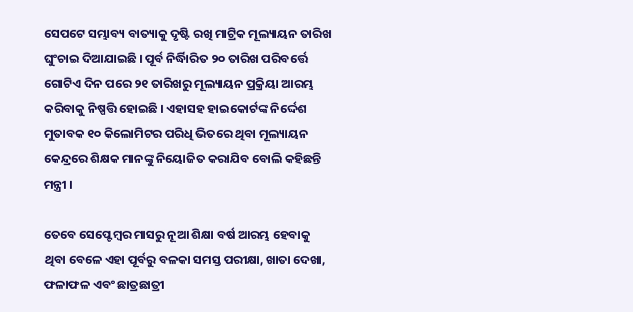ସେପଟେ ସମ୍ଭାବ୍ୟ ବାତ୍ୟାକୁ ଦୃଷ୍ଟି ରଖି ମାଟ୍ରିକ ମୂଲ୍ୟାୟନ ତାରିଖ ଘୁଂଚାଇ ଦିଆଯାଇଛି । ପୂର୍ବ ନିର୍ଦ୍ଧିାରିତ ୨୦ ତାରିଖ ପରିବର୍ତ୍ତେ ଗୋଟିଏ ଦିନ ପରେ ୨୧ ତାରିଖରୁ ମୂଲ୍ୟାୟନ ପ୍ରକ୍ରିୟା ଆରମ୍ଭ କରିବାକୁ ନିଷ୍ପତ୍ତି ହୋଇଛି । ଏହାସହ ହାଇକୋର୍ଟଙ୍କ ନିର୍ଦ୍ଦେଶ ମୁତାବକ ୧୦ କିଲୋମିଟର ପରିଧି ଭିତରେ ଥିବା ମୂଲ୍ୟାୟନ କେନ୍ଦ୍ରରେ ଶିକ୍ଷକ ମାନଙ୍କୁ ନିୟୋଜିତ କରାଯିବ ବୋଲି କହିଛନ୍ତି ମନ୍ତ୍ରୀ ।

ତେବେ ସେପ୍ଟେମ୍ବର ମାସରୁ ନୂଆ ଶିକ୍ଷା ବର୍ଷ ଆରମ୍ଭ ହେବାକୁ ଥିବା ବେଳେ ଏହା ପୂର୍ବରୁ ବଳକା ସମସ୍ତ ପରୀକ୍ଷା, ଖାତା ଦେଖା, ଫଳାଫଳ ଏବଂ ଛାତ୍ରଛାତ୍ରୀ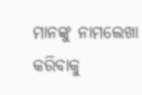ମାନଙ୍କୁ ନାମଲେଖା କରିବାକୁ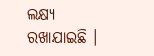ଲକ୍ଷ୍ୟ ରଖାଯାଇଛି ।